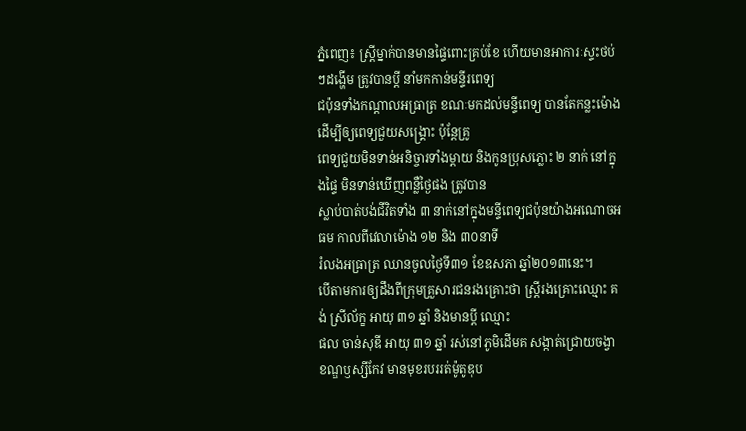ភ្នំពេញ៖ ស្រ្តីម្នាក់បានមានផ្ទៃពោះគ្រប់ខែ ហើយមានអាការៈស្ទះថប់ៗដង្ហើម ត្រូវបានប្តី នាំមកកាន់មន្ទីរពេទ្យ
ជប៉ុនទាំងកណ្តាលអធ្រាត្រ ខណៈមកដល់មន្ទីពេទ្យ បានតែកន្លះម៉ោង ដើម្បីឲ្យពេទ្យជួយសង្គ្រោះ ប៉ុន្តែគ្រូ
ពេទ្យជួយមិនទាន់អនិច្ចារទាំងម្តាយ និងកូនប្រុសភ្លោះ ២ នាក់ នៅក្នុងផ្ទៃ មិនទាន់ឃើញពន្លឺថ្ងៃផង ត្រូវបាន
ស្លាប់បាត់បង់ជីវិតទាំង ៣ នាក់នៅក្នុងមន្ទីពេទ្យជប៉ុនយ៉ាងអណោចអធម កាលពីវេលាម៉ោង ១២ និង ៣០នាទី
រំលងអធ្រាត្រ ឈានចូលថ្ងៃទី៣១ ខែឧសភា ឆ្នាំ២០១៣នេះ។
បើតាមការឲ្យដឹងពីក្រុមគ្រួសារជនរងគ្រោះថា ស្ត្រីរងគ្រោះឈ្មោះ គង់ ស្រីល័ក្ខ អាយុ ៣១ ឆ្នាំ និងមានប្តី ឈ្មោះ
ផល ចាន់សុឌី អាយុ ៣១ ឆ្នាំ រស់នៅភូមិដើមគ សង្កាត់ជ្រោយចង្វា ខណ្ឌឫស្សីកែវ មានមុខរបររត់ម៉ូតូឌុប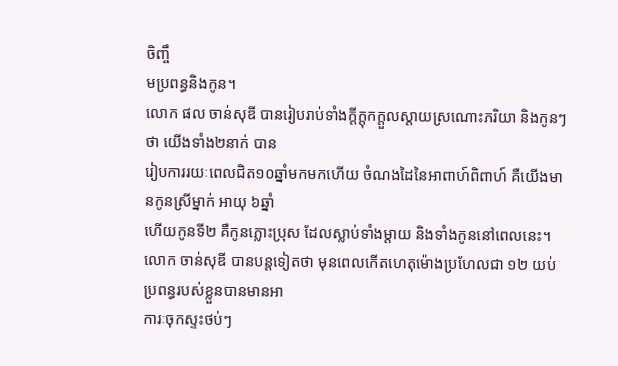ចិញ្ចឹ
មប្រពន្ធនិងកូន។
លោក ផល ចាន់សុឌី បានរៀបរាប់ទាំងក្តីក្តុកក្តួលស្តាយស្រណោះភរិយា និងកូនៗ ថា យើងទាំង២នាក់ បាន
រៀបការរយៈពេលជិត១០ឆ្នាំមកមកហើយ ចំណងដៃនៃអាពាហ៍ពិពាហ៍ គឺយើងមានកូនស្រីម្នាក់ អាយុ ៦ឆ្នាំ
ហើយកូនទី២ គឺកូនភ្លោះប្រុស ដែលស្លាប់ទាំងម្តាយ និងទាំងកូននៅពេលនេះ។
លោក ចាន់សុឌី បានបន្តទៀតថា មុនពេលកើតហេតុម៉ោងប្រហែលជា ១២ យប់ ប្រពន្ធរបស់ខ្លួនបានមានអា
ការៈចុកស្ទះថប់ៗ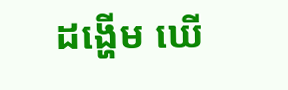ដង្ហើម ឃើ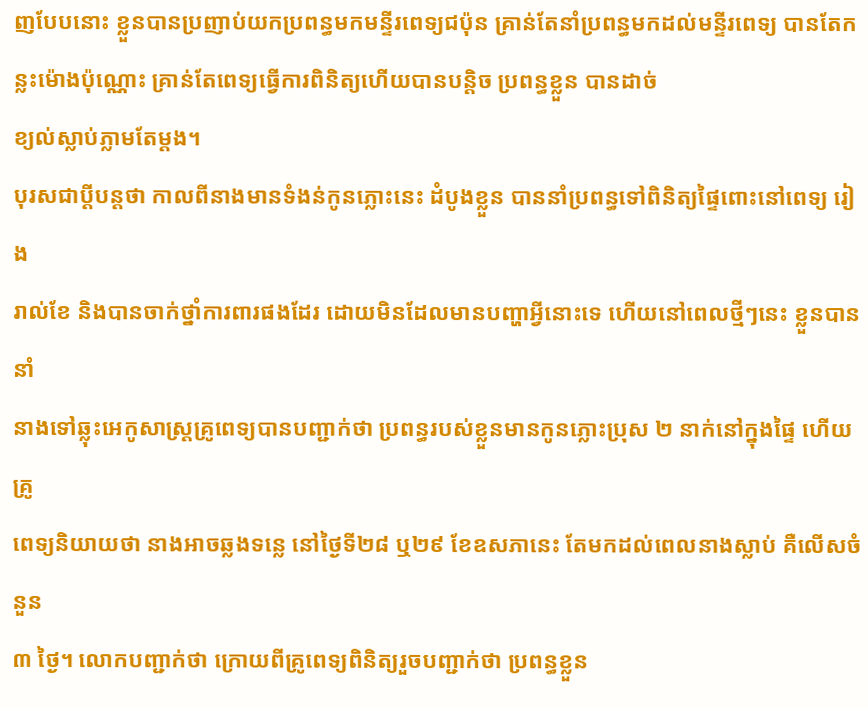ញបែបនោះ ខ្លួនបានប្រញាប់យកប្រពន្ធមកមន្ទីរពេទ្យជប៉ុន គ្រាន់តែនាំប្រពន្ធមកដល់មន្ទីរពេទ្យ បានតែកន្លះម៉ោងប៉ុណ្ណោះ គ្រាន់តែពេទ្យធ្វើការពិនិត្យហើយបានបន្តិច ប្រពន្ធខ្លួន បានដាច់
ខ្យល់ស្លាប់ភ្លាមតែម្តង។
បុរសជាប្តីបន្តថា កាលពីនាងមានទំងន់កូនភ្លោះនេះ ដំបូងខ្លួន បាននាំប្រពន្ធទៅពិនិត្យផ្ទៃពោះនៅពេទ្យ រៀង
រាល់ខែ និងបានចាក់ថ្នាំការពារផងដែរ ដោយមិនដែលមានបញ្ហាអ្វីនោះទេ ហើយនៅពេលថ្មីៗនេះ ខ្លួនបាននាំ
នាងទៅឆ្លុះអេកូសាស្ត្រគ្រូពេទ្យបានបញ្ជាក់ថា ប្រពន្ធរបស់ខ្លួនមានកូនភ្លោះប្រុស ២ នាក់នៅក្នុងផ្ទៃ ហើយគ្រូ
ពេទ្យនិយាយថា នាងអាចឆ្លងទន្លេ នៅថ្ងៃទី២៨ ឬ២៩ ខែឧសភានេះ តែមកដល់ពេលនាងស្លាប់ គឺលើសចំនួន
៣ ថ្ងៃ។ លោកបញ្ជាក់ថា ក្រោយពីគ្រូពេទ្យពិនិត្យរួចបញ្ជាក់ថា ប្រពន្ធខ្លួន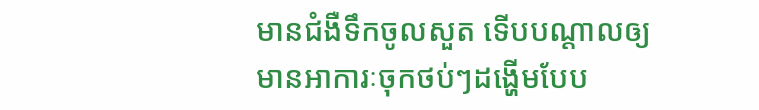មានជំងឺទឹកចូលសួត ទើបបណ្តាលឲ្យ
មានអាការៈចុកថប់ៗដង្ហើមបែប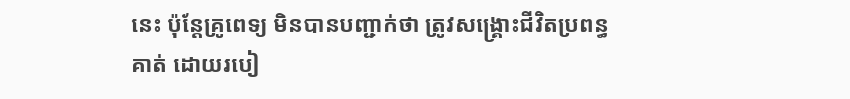នេះ ប៉ុន្តែគ្រូពេទ្យ មិនបានបញ្ជាក់ថា ត្រូវសង្គ្រោះជីវិតប្រពន្ធគាត់ ដោយរបៀ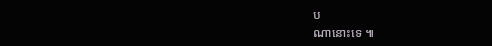ប
ណានោះទេ ៕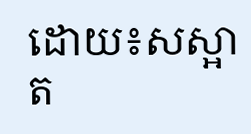ដោយ៖សស្អាត